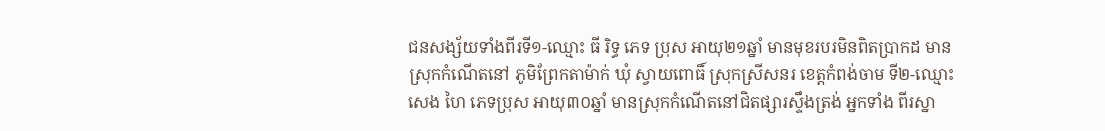ជនសង្ស័យទាំងពីរទី១-ឈ្មោះ ធី រិទ្ធ ភេទ ប្រុស អាយុ២១ឆ្នាំ មានមុខរបរមិនពិតប្រាកដ មានស្រុកកំណើតនៅ ភូមិព្រែកតាម៉ាក់ ឃុំ ស្វាយពោធិ៍ ស្រុកស្រីសនរ ខេត្ដកំពង់ចាម ទី២-ឈ្មោះ សេង ហៃ ភេទប្រុស អាយុ៣០ឆ្នាំ មានស្រុកកំណើតនៅជិតផ្សារស្ទឹងត្រង់ អ្នកទាំង ពីរស្នា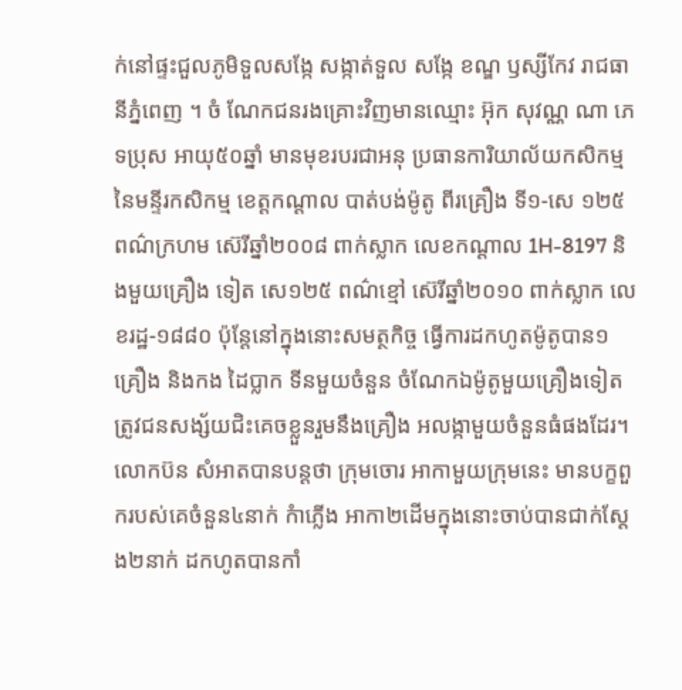ក់នៅផ្ទះជួលភូមិទួលសង្កែ សង្កាត់ទួល សង្កែ ខណ្ឌ ឫស្សីកែវ រាជធានីភ្នំពេញ ។ ចំ ណែកជនរងគ្រោះវិញមានឈ្មោះ អ៊ុក សុវណ្ណ ណា ភេទប្រុស អាយុ៥០ឆ្នាំ មានមុខរបរជាអនុ ប្រធានការិយាល័យកសិកម្មនៃមន្ទីរកសិកម្ម ខេត្ដកណ្ដាល បាត់បង់ម៉ូតូ ពីរគ្រឿង ទី១-សេ ១២៥ ពណ៌ក្រហម ស៊េរីឆ្នាំ២០០៨ ពាក់ស្លាក លេខកណ្ដាល 1H-8197 និងមួយគ្រឿង ទៀត សេ១២៥ ពណ៌ខ្មៅ ស៊េរីឆ្នាំ២០១០ ពាក់ស្លាក លេខរដ្ឋ-១៨៨០ ប៉ុន្ដែនៅក្នុងនោះសមត្ថកិច្ច ធ្វើការដកហូតម៉ូតូបាន១គ្រឿង និងកង ដៃប្លាក ទីនមួយចំនួន ចំណែកឯម៉ូតូមួយគ្រឿងទៀត ត្រូវជនសង្ស័យជិះគេចខ្លួនរួមនឹងគ្រឿង អលង្កាមួយចំនួនធំផងដែរ។
លោកប៊ន សំអាតបានបន្ដថា ក្រុមចោរ អាកាមួយក្រុមនេះ មានបក្ខពួករបស់គេចំនួន៤នាក់ កំាភ្លើង អាកា២ដើមក្នុងនោះចាប់បានជាក់ស្ដែង២នាក់ ដកហូតបានកាំ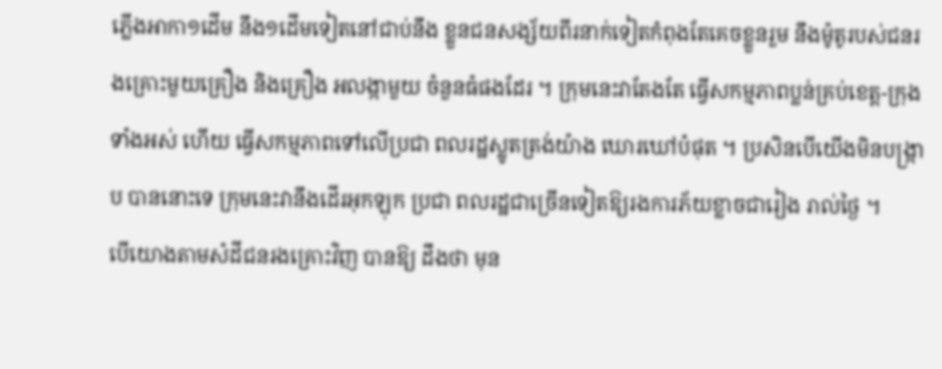ភ្លើងអាកា១ដើម នឹង១ដើមទៀតនៅជាប់នឹង ខ្លួនជនសង្ស័យពីរនាក់ទៀតកំពុងតែគេចខ្លួនរួម នឹងម៉ូតូរបស់ជនរងគ្រោះមួយគ្រឿង និងគ្រឿង អលង្កាមួយ ចំនួនធំផងដែរ ។ ក្រុមនេះវាតែងតែ ធ្វើសកម្មភាពប្លន់គ្រប់ខេត្ដ-ក្រុងទាំងអស់ ហើយ ធ្វើសកម្មភាពទៅលើប្រជា ពលរដ្ឋស្លូតត្រង់យ៉ាង ឃោរឃៅបំផុត ។ ប្រសិនបើយើងមិនបង្ក្រាប បាននោះទេ ក្រុមនេះវានឹងដើរអុកឡុក ប្រជា ពលរដ្ឋជាច្រើនទៀតឱ្យរងការភ័យខ្លាចជារៀង រាល់ថ្ងៃ ។
បើយោងតាមសំដីជនរងគ្រោះវិញ បានឱ្យ ដឹងថា មុន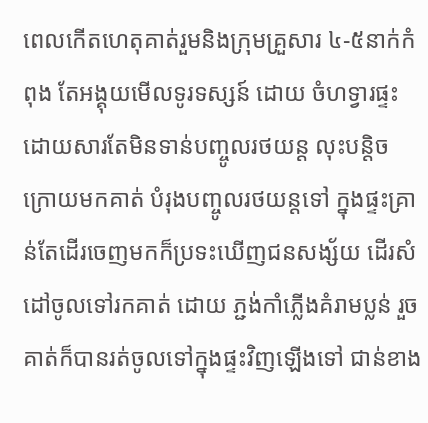ពេលកើតហេតុគាត់រួមនិងក្រុមគ្រួសារ ៤-៥នាក់កំពុង តែអង្គុយមើលទូរទស្សន៍ ដោយ ចំហទ្វារផ្ទះ ដោយសារតែមិនទាន់បញ្ចូលរថយន្ដ លុះបន្ដិចក្រោយមកគាត់ បំរុងបញ្ចូលរថយន្ដទៅ ក្នុងផ្ទះគ្រាន់តែដើរចេញមកក៏ប្រទះឃើញជនសង្ស័យ ដើរសំដៅចូលទៅរកគាត់ ដោយ ភ្ជង់កាំភ្លើងគំរាមប្លន់ រួចគាត់ក៏បានរត់ចូលទៅក្នុងផ្ទះវិញឡើងទៅ ជាន់ខាង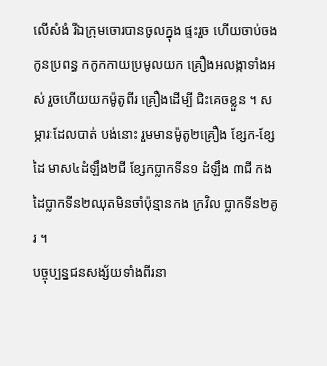លើសំងំ រីឯក្រុមចោរបានចូលក្នុង ផ្ទះរួច ហើយចាប់ចងកូនប្រពន្ធ កកូកកាយប្រមូលយក គ្រឿងអលង្កាទាំងអស់ រួចហើយយកម៉ូតូពីរ គ្រឿងដើម្បី ជិះគេចខ្លួន ។ សម្ភារៈដែលបាត់ បង់នោះ រួមមានម៉ូតូ២គ្រឿង ខ្សែក-ខ្សែដៃ មាស៤ដំឡឹង២ជី ខ្សែកប្លាកទីន១ ដំឡឹង ៣ជី កងដៃប្លាកទីន២ឈុតមិនចាំប៉ុន្មានកង ក្រវិល ប្លាកទីន២គូរ ។
បច្ចុប្បន្នជនសង្ស័យទាំងពីរនា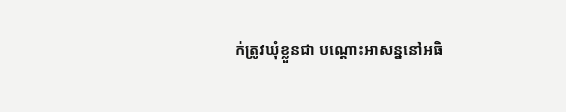ក់ត្រូវឃុំខ្លួនជា បណ្ដោះអាសន្ននៅអធិ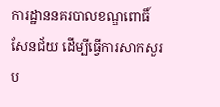ការដ្ឋាននគរបាលខណ្ឌពោធិ៍សែនជ័យ ដើម្បីធ្វើការសាកសួរប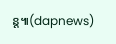ន្ដ៕(dapnews)